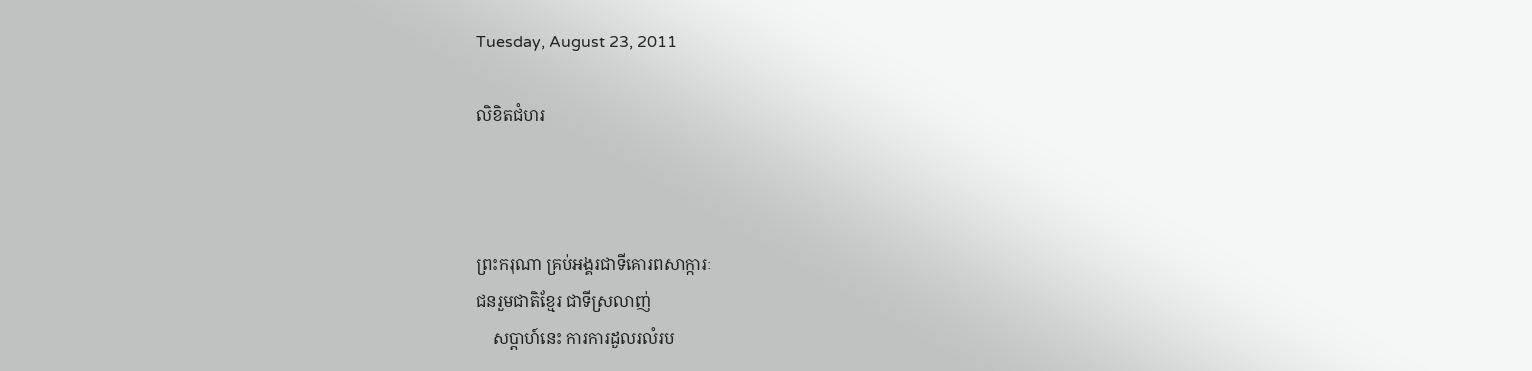Tuesday, August 23, 2011

លិខិតជំហរ



ព្រះករុណា គ្រប់អង្គរជាទីគោរពសាក្ការៈ
ជនរួមជាតិខ្មែរ ជាទីស្រលាញ់
    សប្តាហ៍នេះ ការការដួលរលំរប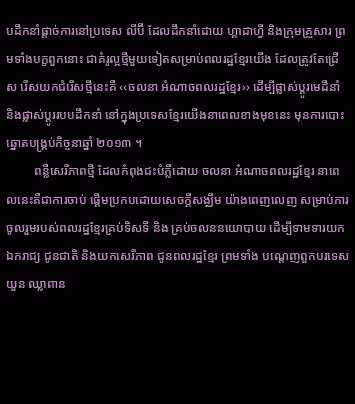បដឹកនាំផ្តាច់ការនៅប្រទេស លីប៊ី ដែលដឹកនាំដោយ ហ្គាដាហ្វី និងក្រុមគ្រួសារ ព្រមទាំងបក្ខពួកនោះ ជាគំរូល្អថ្មីមួយទៀតសម្រាប់ពលរដ្ឋខ្មែរយើង ដែលត្រូវតែជ្រើស រើសយកជំរើសថ្មីនេះគឺ ‹‹ចលនា អំណាចពលរដ្ឋខ្មែរ›› ដើម្បីផ្លាស់ប្តូរមេដឹនាំ និងផ្លាស់ប្តូររបបដឹកនាំ នៅក្នុងប្រទេសខ្មែរយើងនាពេលខាងមុខនេះ មុនការបោះឆ្នោតបង្គ្រប់កិច្ចនាឆ្នាំ ២០១៣ ។
         ពន្លឺសេរីភាពថ្មី ដែលកំពុងជះបំភ្លឺដោយ ចលនា អំណាចពលរដ្ឋខ្មែរ នាពេលនេះគឺជាការចាប់ ផ្តើមប្រកបដោយសេចក្តីសង្ឈឹម យ៉ាងពេញលេញ សម្រាប់ការចូលរួមរបស់ពលរដ្ឋខ្មែរគ្រប់ទិសទី និង គ្រប់ចលននយោបាយ ដើម្បីទាមទារយកឯករាជ្យ ជូនជាតិ និងយកសេរីភាព ជូនពលរដ្ឋខ្មែរ ព្រមទាំង បណ្តេញពួកបរទេស យួន ឈ្លាពាន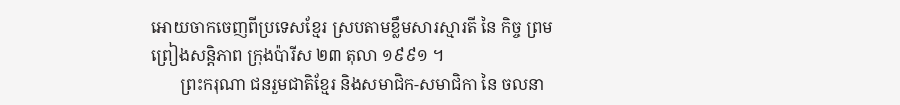អោយចាកចេញពីប្រទេសខ្មែរ ស្របតាមខ្លឹមសារស្មារតី នៃ កិច្ច ព្រមព្រៀងសន្តិភាព ក្រុងប៉ារីស ២៣ តុលា ១៩៩១ ។
       ព្រះករុណា ជនរួមជាតិខ្មែរ និងសមាជិក-សមាជិកា នៃ ចលនា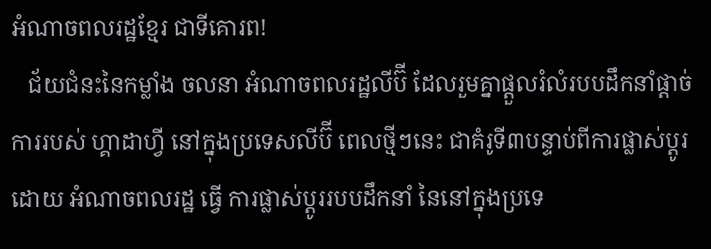អំណាចពលរដ្ឋខ្មែរ ជាទីគោរព!
   ជ័យជំនះនៃកម្លាំង ចលនា អំណាចពលរដ្ឋលីប៊ី ដែលរួមគ្នាផ្តួលរំលំរបបដឹកនាំផ្តាច់ការរបស់ ហ្គាដាហ្វី នៅក្នុងប្រទេសលីប៊ី ពេលថ្មីៗនេះ ជាគំរូទី៣បន្ទាប់ពីការផ្លាស់ប្តូរដោយ អំណាចពលរដ្ឋ ធ្វើ ការផ្លាស់ប្តូររបបដឹកនាំ នៃនៅក្នុងប្រទេ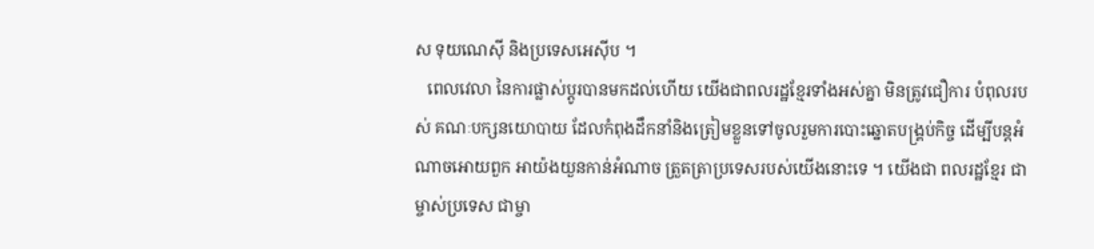ស ទុយណេស៊ី និងប្រទេសអេស៊ីប ។
   ពេលវេលា នៃការផ្លាស់ប្តូរបានមកដល់ហើយ យើងជាពលរដ្ឋខ្មែរទាំងអស់គ្នា មិនត្រូវជឿការ បំពុលរបស់ គណៈបក្សនយោបាយ ដែលកំពុងដឹកនាំនិងត្រៀមខ្លួនទៅចូលរួមការបោះឆ្នោតបង្គ្រប់កិច្ច ដើម្បីបន្តអំណាចអោយពួក អាយ៉ងយួនកាន់អំណាច ត្រួតត្រាប្រទេសរបស់យើងនោះទេ ។ យើងជា ពលរដ្ឋខ្មែរ ជាម្ចាស់ប្រទេស ជាម្ចា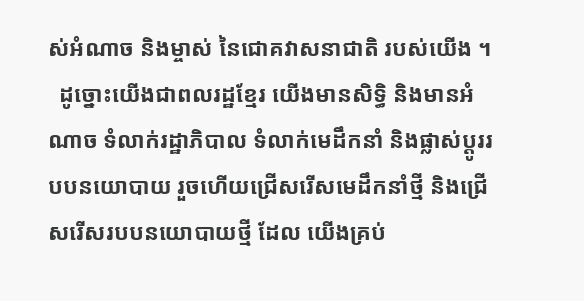ស់អំណាច និងម្ចាស់ នៃជោគវាសនាជាតិ របស់យើង ។
  ដូច្នោះយើងជាពលរដ្ឋខ្មែរ យើងមានសិទ្ធិ និងមានអំណាច ទំលាក់រដ្ឋាភិបាល ទំលាក់មេដឹកនាំ និងផ្លាស់ប្តូររបបនយោបាយ រួចហើយជ្រើសរើសមេដឹកនាំថ្មី និងជ្រើសរើសរបបនយោបាយថ្មី ដែល យើងគ្រប់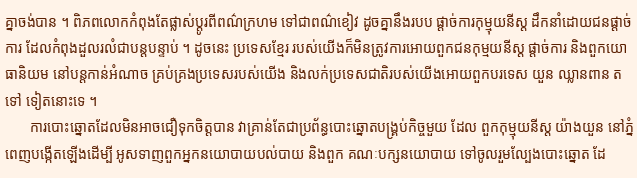គ្នាចង់បាន ។ ពិភពលោកកំពុងតែផ្លាស់ប្តូរពីពណ៌ក្រហម ទៅជាពណ៌ខៀវ ដូចគ្នានឹងរបប ផ្តាច់ការកុម្មុយនីស្ត ដឹកនាំដោយជនផ្តាច់ការ ដែលកំពុងដួលរលំជាបន្តបន្ទាប់ ។ ដូចនេះ ប្រទេសខ្មែរ របស់យើងក៏មិនត្រូវការអោយពួកជនកុម្មយនីស្ត ផ្តាច់ការ និងពួកយោធានិយម នៅបន្តកាន់អំណាច គ្រប់គ្រងប្រទេសរបស់យើង និងលក់ប្រទេសជាតិរបស់យើងអោយពួកបរទេស យួន ឈ្លានពាន តទៅ ទៀតនោះទេ ។
       ការបោះឆ្នោតដែលមិនអាចជឿទុកចិត្តបាន វាគ្រាន់តែជាប្រព័ន្ធបោះឆ្នោតបង្គ្រប់កិច្ចមួយ ដែល ពួកកុម្មុយនីស្ត យ៉ាងយួន នៅភ្នំពេញបង្កើតឡើងដើម្បី អូសទាញពួកអ្នកនយោបាយបល់បាយ និងពួក គណៈបក្សនយោបាយ ទៅចូលរួមល្បែងបោះឆ្នោត ដែ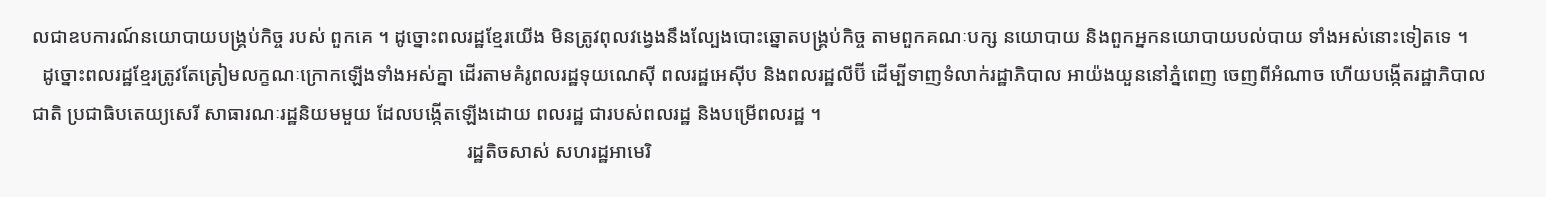លជាឧបការណ៍នយោបាយបង្គ្រប់កិច្ច របស់ ពួកគេ ។ ដូច្នោះពលរដ្ឋខ្មែរយើង មិនត្រូវពុលវង្វេងនឹងល្បែងបោះឆ្នោតបង្គ្រប់កិច្ច តាមពួកគណៈបក្ស នយោបាយ និងពួកអ្នកនយោបាយបល់បាយ ទាំងអស់នោះទៀតទេ ។
  ដូច្នោះពលរដ្ឋខ្មែរត្រូវតែត្រៀមលក្ខណៈក្រោកឡើងទាំងអស់គ្នា ដើរតាមគំរូពលរដ្ឋទុយណេស៊ី ពលរដ្ឋអេស៊ីប និងពលរដ្ឋលីប៊ី ដើម្បីទាញទំលាក់រដ្ឋាភិបាល អាយ៉ងយួននៅភ្នំពេញ ចេញពីអំណាច ហើយបង្កើតរដ្ឋាភិបាលជាតិ ប្រជាធិបតេយ្យសេរី សាធារណៈរដ្ឋនិយមមួយ ដែលបង្កើតឡើងដោយ ពលរដ្ឋ ជារបស់ពលរដ្ឋ និងបម្រើពលរដ្ឋ ។
                                                                                        រដ្ឋតិចសាស់ សហរដ្ឋអាមេរិ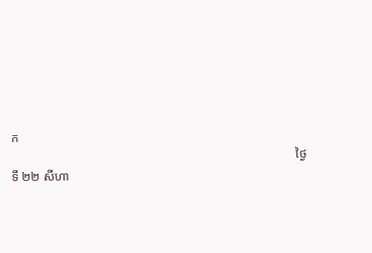ក
                                                                                           ថ្ងៃទី ២២ សីហា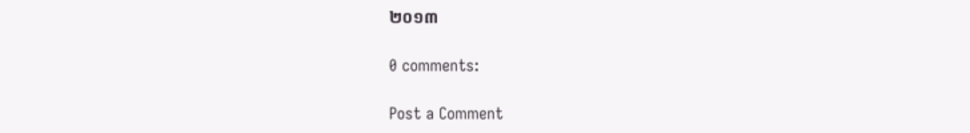២០១៣

0 comments:

Post a Comment